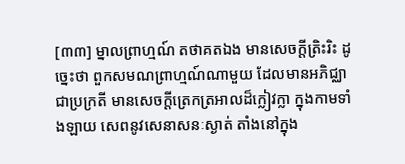[៣៣] ម្នាលព្រាហ្មណ៍ តថាគតឯង មានសេចក្តីត្រិះរិះ ដូច្នេះថា ពួកសមណព្រាហ្មណ៍ណាមួយ ដែលមានអភិជ្ឈាជាប្រក្រតី មានសេចក្តីត្រេកត្រអាលដ៏ក្លៀវក្លា ក្នុងកាមទាំងឡាយ សេពនូវសេនាសនៈស្ងាត់ តាំងនៅក្នុង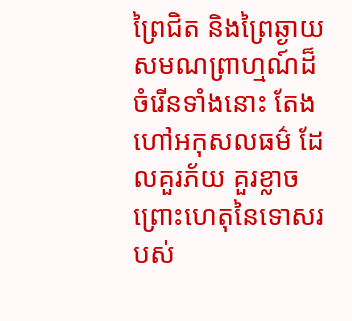ព្រៃជិត និងព្រៃឆ្ងាយ សមណព្រាហ្មណ៍ដ៏ចំរើនទាំងនោះ តែងហៅអកុសលធម៌ ដែលគួរភ័យ គួរខ្លាច ព្រោះហេតុនៃទោសរបស់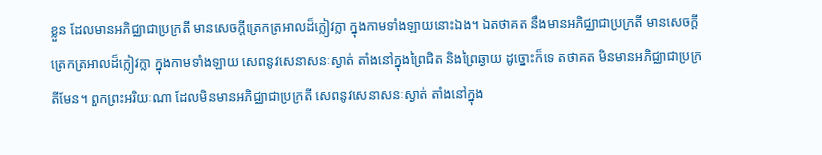ខ្លួន ដែលមានអភិជ្ឈាជាប្រក្រតី មានសេចក្តីត្រេកត្រអាលដ៏ក្លៀវក្លា ក្នុងកាមទាំងឡាយនោះឯង។ ឯតថាគត នឹងមានអភិជ្ឈាជាប្រក្រតី មានសេចក្តីត្រេកត្រអាលដ៏ក្លៀវក្លា ក្នុងកាមទាំងឡាយ សេពនូវសេនាសនៈស្ងាត់ តាំងនៅក្នុងព្រៃជិត និងព្រៃឆ្ងាយ ដូច្នោះក៏ទេ តថាគត មិនមានអភិជ្ឈាជាប្រក្រតីមែន។ ពួកព្រះអរិយៈណា ដែលមិនមានអភិជ្ឈាជាប្រក្រតី សេពនូវសេនាសនៈស្ងាត់ តាំងនៅក្នុង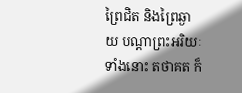ព្រៃជិត និងព្រៃឆ្ងាយ បណ្តាព្រះអរិយៈទាំងនោះ តថាគត ក៏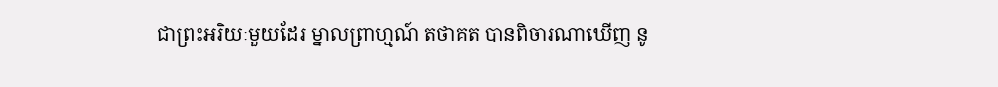ជាព្រះអរិយៈមួយដែរ ម្នាលព្រាហ្មណ៍ តថាគត បានពិចារណាឃើញ នូ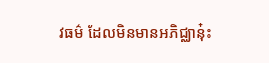វធម៌ ដែលមិនមានអភិជ្ឈានុ៎ះ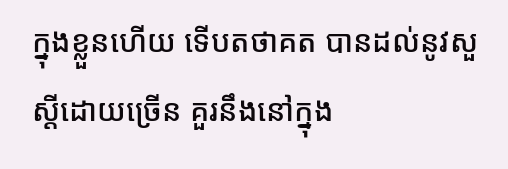ក្នុងខ្លួនហើយ ទើបតថាគត បានដល់នូវសួស្តីដោយច្រើន គួរនឹងនៅក្នុង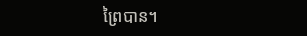ព្រៃបាន។